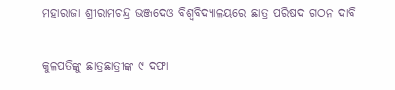ମହାରାଜା ଶ୍ରୀରାମଚନ୍ଦ୍ର ଭଞ୍ଜଦେଓ ବିଶ୍ଵବିଦ୍ୟାଳୟରେ ଛାତ୍ର ପରିଷଦ ଗଠନ ଦାବି

କୁଳପତିଙ୍କୁ ଛାତ୍ରଛାତ୍ରୀଙ୍କ ୯ ଦଫା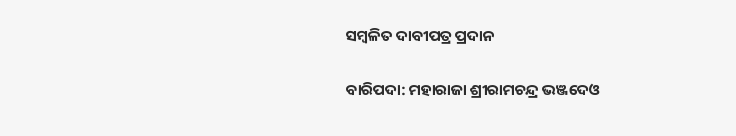ସମ୍ବଳିତ ଦାବୀପତ୍ର ପ୍ରଦାନ

ବାରିପଦା: ମହାରାଜା ଶ୍ରୀରାମଚନ୍ଦ୍ର ଭଞ୍ଜଦେଓ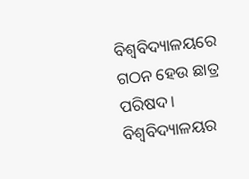ବିଶ୍ଵବିଦ୍ୟାଳୟରେ ଗଠନ ହେଉ ଛାତ୍ର ପରିଷଦ। ବିଶ୍ବବିଦ୍ୟାଳୟର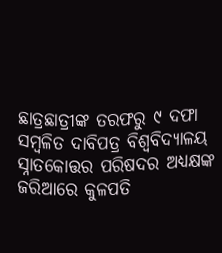ଛାତ୍ରଛାତ୍ରୀଙ୍କ ତରଫରୁ ୯ ଦଫା ସମ୍ବଳିତ ଦାବିପତ୍ର ବିଶ୍ୱବିଦ୍ୟାଳୟ ସ୍ନାତକୋତ୍ତର ପରିଷଦର ଅଧ୍ୟକ୍ଷଙ୍କ ଜରିଆରେ କୁଳପତି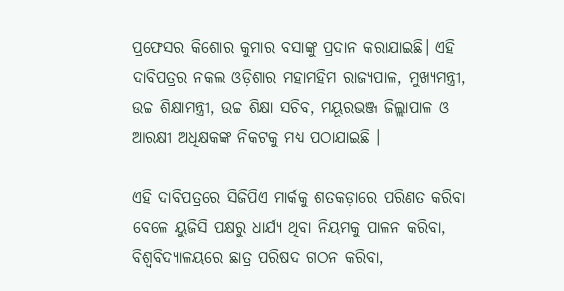ପ୍ରଫେସର କିଶୋର କୁମାର ବସାଙ୍କୁ ପ୍ରଦାନ କରାଯାଇଛି। ଏହି ଦାବିପତ୍ରର ନକଲ ଓଡ଼ିଶାର ମହାମହିମ ରାଜ୍ୟପାଳ, ମୁଖ୍ୟମନ୍ତ୍ରୀ, ଉଚ୍ଚ ଶିକ୍ଷାମନ୍ତ୍ରୀ, ଉଚ୍ଚ ଶିକ୍ଷା ସଚିବ, ମୟୂରଭଞ୍ଜ ଜିଲ୍ଲାପାଳ ଓ ଆରକ୍ଷୀ ଅଧିକ୍ଷକଙ୍କ ନିକଟକୁ ମଧ୍ୟ ପଠାଯାଇଛି ।

ଏହି ଦାବିପତ୍ରରେ ସିଜିପିଏ ମାର୍କକୁ ଶତକଡ଼ାରେ ପରିଣତ କରିବା ବେଳେ ୟୁଜିସି ପକ୍ଷରୁ ଧାର୍ଯ୍ୟ ଥିବା ନିୟମକୁ ପାଳନ କରିବା, ବିଶ୍ଵବିଦ୍ୟାଳୟରେ ଛାତ୍ର ପରିଷଦ ଗଠନ କରିବା,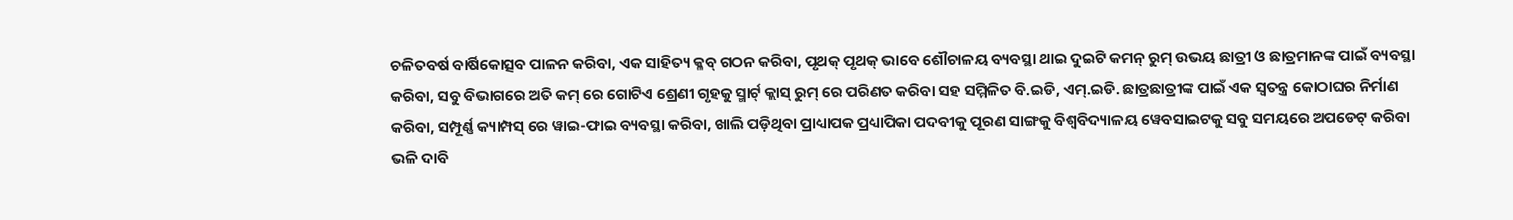ଚଳିତବର୍ଷ ବାର୍ଷିକୋତ୍ସବ ପାଳନ କରିବା, ଏକ ସାହିତ୍ୟ କ୍ଳବ୍ ଗଠନ କରିବା, ପୃଥକ୍ ପୃଥକ୍ ଭାବେ ଶୌଚାଳୟ ବ୍ୟବସ୍ଥା ଥାଇ ଦୁଇଟି କମନ୍ ରୁମ୍ ଉଭୟ ଛାତ୍ରୀ ଓ ଛାତ୍ରମାନଙ୍କ ପାଇଁ ବ୍ୟବସ୍ଥା କରିବା, ସବୁ ବିଭାଗରେ ଅତି କମ୍ ରେ ଗୋଟିଏ ଶ୍ରେଣୀ ଗୃହକୁ ସ୍ମାର୍ଟ୍ କ୍ଲାସ୍ ରୁମ୍ ରେ ପରିଣତ କରିବା ସହ ସମ୍ମିଳିତ ବି.ଇଡି, ଏମ୍.ଇଡି. ଛାତ୍ରଛାତ୍ରୀଙ୍କ ପାଇଁ ଏକ ସ୍ବତନ୍ତ୍ର କୋଠାଘର ନିର୍ମାଣ କରିବା, ସମ୍ପୂର୍ଣ୍ଣ କ୍ୟାମ୍ପସ୍ ରେ ୱାଇ-ଫାଇ ବ୍ୟବସ୍ଥା କରିବା, ଖାଲି ପଡ଼ିଥିବା ପ୍ରାଧ୍ୟାପକ ପ୍ରଧ୍ୟାପିକା ପଦବୀକୁ ପୂରଣ ସାଙ୍ଗକୁ ବିଶ୍ଵବିଦ୍ୟାଳୟ ୱେବସାଇଟକୁ ସବୁ ସମୟରେ ଅପଡେଟ୍ କରିବା ଭଳି ଦାବି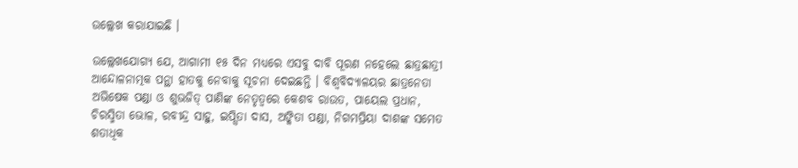ଉଲ୍ଲେଖ କରାଯାଇଛି ।

ଉଲ୍ଲେଖଯୋଗ୍ୟ ଯେ, ଆଗାମୀ ୧୫ ଦିନ ମଧ୍ୟରେ ଏସବୁ ଦାବି ପୂରଣ ନହେଲେ ଛାତ୍ରଛାତ୍ରୀ ଆନ୍ଦୋଳନାତ୍ମକ ପନ୍ଥା ହାତକୁ ନେବାକୁ ସୂଚନା ଦେଇଛନ୍ତି । ବିଶ୍ଵବିଦ୍ୟାଳୟର ଛାତ୍ରନେତା ଅଭିଷେକ ପଣ୍ଡା ଓ ଶୁଭଜିତ୍ ପାଣିଙ୍କ ନେତୃତ୍ବରେ କେଶବ ରାଉତ, ପାୟେଲ ପ୍ରଧାନ, ଚିରସ୍ମିତା ଭୋଳ, ରବୀନ୍ଦ୍ର ସାହୁ, ଇପ୍ସିତା ଦାସ, ଅଙ୍କିତା ପଣ୍ଡା, ନିଗମପ୍ରିୟା ଦାଶଙ୍କ ସମେତ ଶତାଧିକ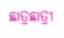ଛାତ୍ରଛାତ୍ରୀ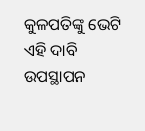କୁଳପତିଙ୍କୁ ଭେଟି ଏହି ଦାବି ଉପସ୍ଥାପନ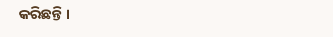କରିଛନ୍ତି ।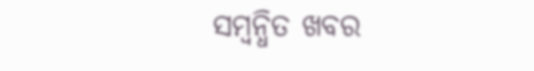ସମ୍ବନ୍ଧିତ ଖବର